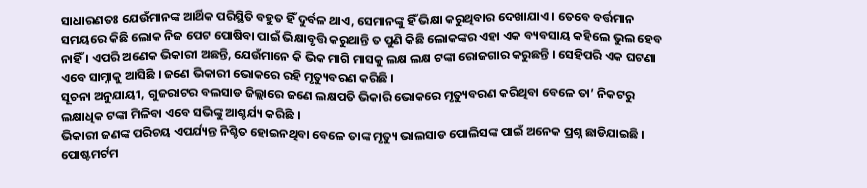ସାଧାରଣତଃ ଯେଉଁମାନଙ୍କ ଆର୍ଥିକ ପରିସ୍ଥିତି ବହୁତ ହିଁ ଦୁର୍ବଳ ଥାଏ, ସେମାନଙ୍କୁ ହିଁ ଭିକ୍ଷା କରୁଥିବାର ଦେଖାଯାଏ । ତେବେ ବର୍ତ୍ତମାନ ସମୟରେ କିଛି ଲୋକ ନିଜ ପେଟ ପୋଷିବା ପାଇଁ ଭିକ୍ଷାବୃତ୍ତି କରୁଥାନ୍ତି ତ ପୁଣି କିଛି ଲୋକଙ୍କର ଏହା ଏକ ବ୍ୟବସାୟ କହିଲେ ଭୁଲ ହେବ ନାହିଁ । ଏପରି ଅଣେକ ଭିକାରୀ ଅଛନ୍ତି, ଯେଉଁମାନେ କି ଭିକ ମାଗି ମାସକୁ ଲକ୍ଷ ଲକ୍ଷ ଟଙ୍କା ରୋଜଗାର କରୁଛନ୍ତି । ସେହିପରି ଏକ ଘଟଣା ଏବେ ସାମ୍ନାକୁ ଆସିଛି । ଜଣେ ଭିକାରୀ ଭୋକରେ ରହି ମୃତ୍ୟୁବରଣ କରିଛି ।
ସୂଚନା ଅନୁଯାୟୀ, ଗୁଜରାଟର ବଲସାଡ ଜିଲ୍ଲାରେ ଜଣେ ଲକ୍ଷପତି ଭିକାରି ଭୋକରେ ମୃତ୍ୟୁବରଣ କରିଥିବା ବେଳେ ତା’ ନିକଟରୁ ଲକ୍ଷାଧିକ ଟଙ୍କା ମିଳିବା ଏବେ ସଭିଙ୍କୁ ଆଶ୍ଚର୍ଯ୍ୟ କରିଛି ।
ଭିକାରୀ ଜଣଙ୍କ ପରିଚୟ ଏପର୍ଯ୍ୟନ୍ତ ନିଶ୍ଚିତ ହୋଇନଥିବା ବେଳେ ତାଙ୍କ ମୃତ୍ୟୁ ଭାଲସାଡ ପୋଲିସଙ୍କ ପାଇଁ ଅନେକ ପ୍ରଶ୍ନ ଛାଡିଯାଇଛି । ପୋଷ୍ଟମର୍ଟମ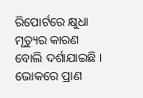ରିପୋର୍ଟରେ କ୍ଷୁଧା ମୃତ୍ୟୁର କାରଣ ବୋଲି ଦର୍ଶାଯାଇଛି । ଭୋକରେ ପ୍ରାଣ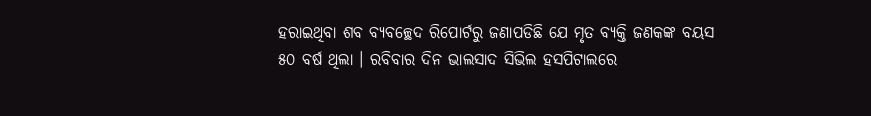ହରାଇଥିବା ଶବ ବ୍ୟବଚ୍ଛେଦ ରିପୋର୍ଟରୁ ଜଣାପଡିଛି ଯେ ମୃତ ବ୍ୟକ୍ତି ଜଣକଙ୍କ ବୟସ ୫୦ ବର୍ଷ ଥିଲା । ରବିବାର ଦିନ ଭାଲସାଦ ସିଭିଲ ହସପିଟାଲରେ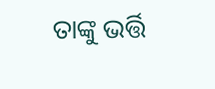ତାଙ୍କୁ ଭର୍ତ୍ତି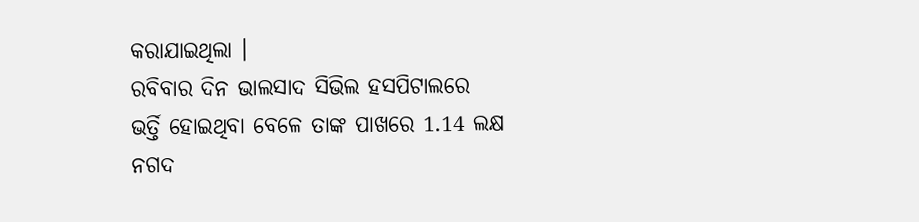କରାଯାଇଥିଲା ।
ରବିବାର ଦିନ ଭାଲସାଦ ସିଭିଲ ହସପିଟାଲରେ ଭର୍ତ୍ତି ହୋଇଥିବା ବେଳେ ତାଙ୍କ ପାଖରେ 1.14 ଲକ୍ଷ ନଗଦ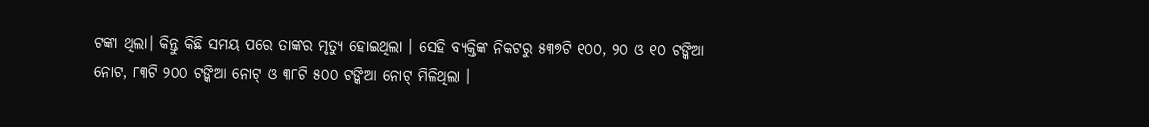ଟଙ୍କା ଥିଲା। କିନ୍ତୁ କିଛି ସମୟ ପରେ ତାଙ୍କର ମୃତ୍ୟୁ ହୋଇଥିଲା । ସେହି ବ୍ୟକ୍ତିଙ୍କ ନିକଟରୁ ୫୩୭ଟି ୧୦୦, ୨୦ ଓ ୧୦ ଟଙ୍କିଆ ନୋଟ, ୮୩ଟି ୨୦୦ ଟଙ୍କିଆ ନୋଟ୍ ଓ ୩୮ଟି ୫୦୦ ଟଙ୍କିଆ ନୋଟ୍ ମିଳିଥିଲା ।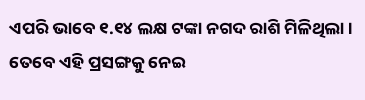ଏପରି ଭାବେ ୧.୧୪ ଲକ୍ଷ ଟଙ୍କା ନଗଦ ରାଶି ମିଳିଥିଲା । ତେବେ ଏହି ପ୍ରସଙ୍ଗକୁ ନେଇ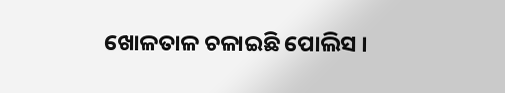ଖୋଳତାଳ ଚଳାଇଛି ପୋଲିସ ।